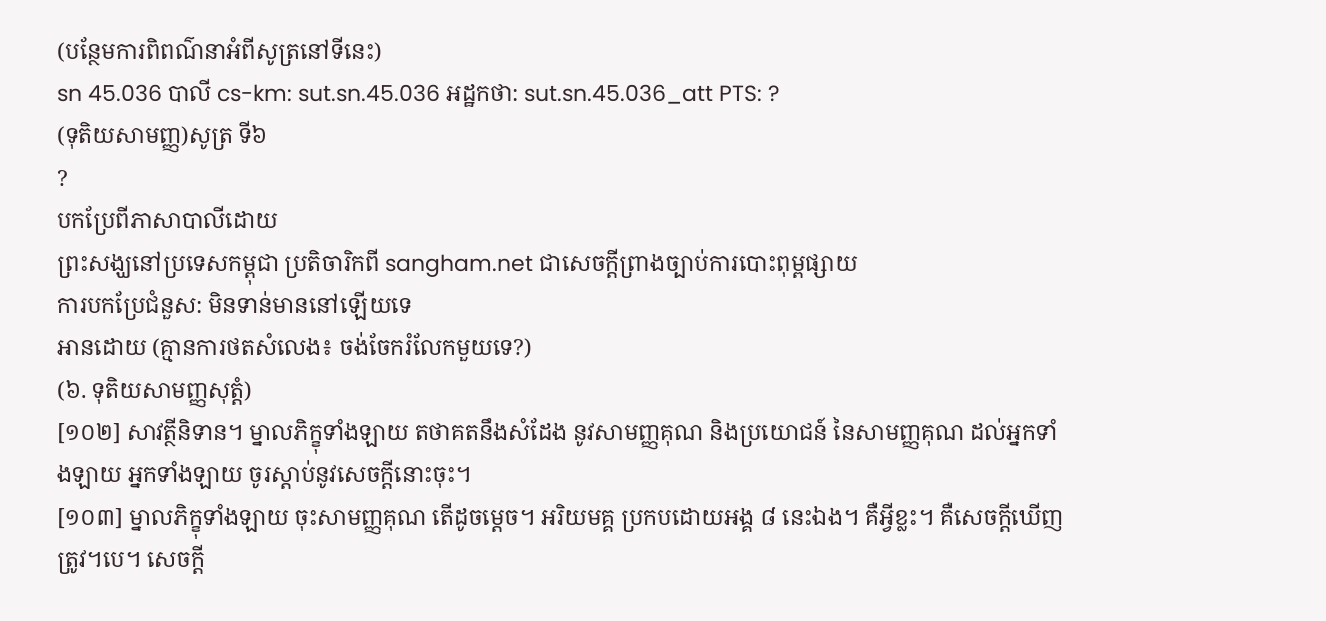(បន្ថែមការពិពណ៌នាអំពីសូត្រនៅទីនេះ)
sn 45.036 បាលី cs-km: sut.sn.45.036 អដ្ឋកថា: sut.sn.45.036_att PTS: ?
(ទុតិយសាមញ្ញ)សូត្រ ទី៦
?
បកប្រែពីភាសាបាលីដោយ
ព្រះសង្ឃនៅប្រទេសកម្ពុជា ប្រតិចារិកពី sangham.net ជាសេចក្តីព្រាងច្បាប់ការបោះពុម្ពផ្សាយ
ការបកប្រែជំនួស: មិនទាន់មាននៅឡើយទេ
អានដោយ (គ្មានការថតសំលេង៖ ចង់ចែករំលែកមួយទេ?)
(៦. ទុតិយសាមញ្ញសុត្តំ)
[១០២] សាវត្ថីនិទាន។ ម្នាលភិក្ខុទាំងឡាយ តថាគតនឹងសំដែង នូវសាមញ្ញគុណ និងប្រយោជន៍ នៃសាមញ្ញគុណ ដល់អ្នកទាំងឡាយ អ្នកទាំងឡាយ ចូរស្តាប់នូវសេចក្តីនោះចុះ។
[១០៣] ម្នាលភិក្ខុទាំងឡាយ ចុះសាមញ្ញគុណ តើដូចម្តេច។ អរិយមគ្គ ប្រកបដោយអង្គ ៨ នេះឯង។ គឺអ្វីខ្លះ។ គឺសេចក្តីឃើញត្រូវ។បេ។ សេចក្តី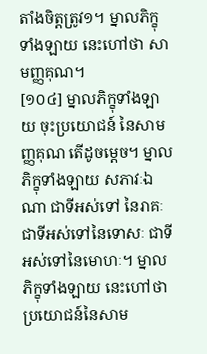តាំងចិត្តត្រូវ១។ ម្នាលភិក្ខុទាំងឡាយ នេះហៅថា សាមញ្ញគុណ។
[១០៤] ម្នាលភិក្ខុទាំងឡាយ ចុះប្រយោជន៍ នៃសាមញ្ញគុណ តើដូចម្តេច។ ម្នាលភិក្ខុទាំងឡាយ សភាវៈឯណា ជាទីអស់ទៅ នៃរាគៈ ជាទីអស់ទៅនៃទោសៈ ជាទីអស់ទៅនៃមោហៈ។ ម្នាលភិក្ខុទាំងឡាយ នេះហៅថា ប្រយោជន៍នៃសាម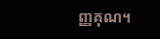ញ្ញគុណ។